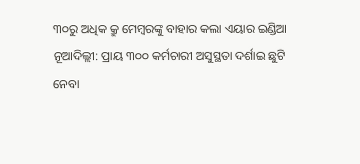୩୦ରୁ ଅଧିକ କ୍ରୁ ମେମ୍ବରଙ୍କୁ ବାହାର କଲା ଏୟାର ଇଣ୍ଡିଆ
ନୂଆଦିଲ୍ଲୀ: ପ୍ରାୟ ୩୦୦ କର୍ମଚାରୀ ଅସୁସ୍ଥତା ଦର୍ଶାଇ ଛୁଟି ନେବା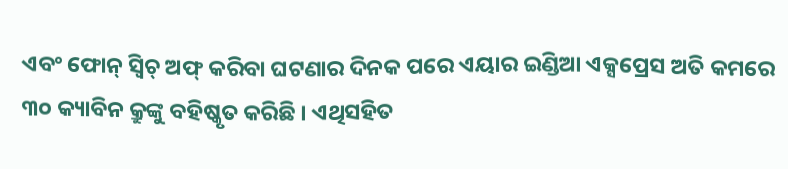ଏବଂ ଫୋନ୍ ସ୍ୱିଚ୍ ଅଫ୍ କରିବା ଘଟଣାର ଦିନକ ପରେ ଏୟାର ଇଣ୍ଡିଆ ଏକ୍ସପ୍ରେସ ଅତି କମରେ ୩୦ କ୍ୟାବିନ କ୍ରୁଙ୍କୁ ବହିଷ୍କୃତ କରିଛି । ଏଥିସହିତ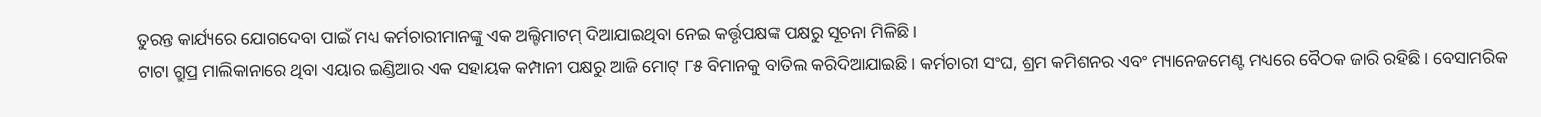ତୁରନ୍ତ କାର୍ଯ୍ୟରେ ଯୋଗଦେବା ପାଇଁ ମଧ୍ୟ କର୍ମଚାରୀମାନଙ୍କୁ ଏକ ଅଲ୍ଟିମାଟମ୍ ଦିଆଯାଇଥିବା ନେଇ କର୍ତ୍ତୃପକ୍ଷଙ୍କ ପକ୍ଷରୁ ସୂଚନା ମିଳିଛି।
ଟାଟା ଗ୍ରୁପ୍ର ମାଲିକାନାରେ ଥିବା ଏୟାର ଇଣ୍ଡିଆର ଏକ ସହାୟକ କମ୍ପାନୀ ପକ୍ଷରୁ ଆଜି ମୋଟ୍ ୮୫ ବିମାନକୁ ବାତିଲ କରିଦିଆଯାଇଛି। କର୍ମଚାରୀ ସଂଘ, ଶ୍ରମ କମିଶନର ଏବଂ ମ୍ୟାନେଜମେଣ୍ଟ ମଧ୍ୟରେ ବୈଠକ ଜାରି ରହିଛି। ବେସାମରିକ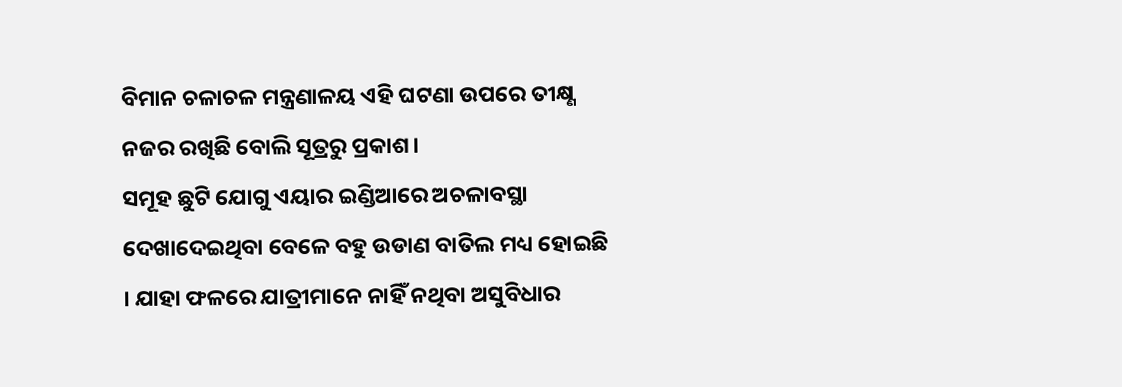ବିମାନ ଚଳାଚଳ ମନ୍ତ୍ରଣାଳୟ ଏହି ଘଟଣା ଉପରେ ତୀକ୍ଷ୍ଣ ନଜର ରଖିଛି ବୋଲି ସୂତ୍ରରୁ ପ୍ରକାଶ।
ସମୂହ ଛୁଟି ଯୋଗୁ ଏୟାର ଇଣ୍ଡିଆରେ ଅଚଳାବସ୍ଥା ଦେଖାଦେଇଥିବା ବେଳେ ବହୁ ଉଡାଣ ବାତିଲ ମଧ୍ୟ ହୋଇଛି । ଯାହା ଫଳରେ ଯାତ୍ରୀମାନେ ନାହିଁ ନଥିବା ଅସୁବିଧାର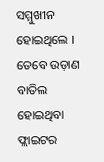ସମ୍ମୁଖୀନ ହୋଇଥିଲେ । ତେବେ ଉଡ଼ାଣ ବାତିଲ ହୋଇଥିବା ଫ୍ଲାଇଟର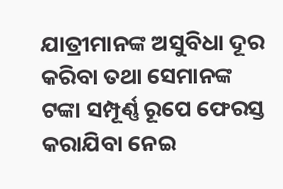ଯାତ୍ରୀମାନଙ୍କ ଅସୁବିଧା ଦୂର କରିବା ତଥା ସେମାନଙ୍କ ଟଙ୍କା ସମ୍ପୂର୍ଣ୍ଣ ରୂପେ ଫେରସ୍ତ କରାଯିବା ନେଇ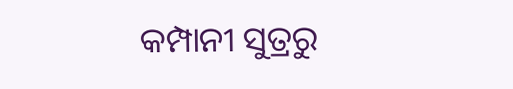କମ୍ପାନୀ ସୁତ୍ରରୁ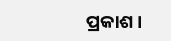ପ୍ରକାଶ।